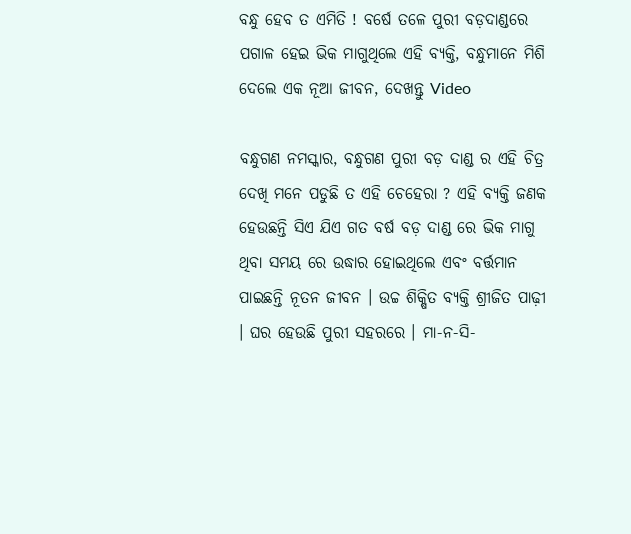ବନ୍ଧୁ ହେବ ତ ଏମିତି ! ବର୍ଷେ ତଳେ ପୁରୀ ବଡ଼ଦାଣ୍ଡରେ ପଗାଳ ହେଇ ଭିକ ମାଗୁଥିଲେ ଏହି ବ୍ୟକ୍ତି, ବନ୍ଧୁମାନେ ମିଶି ଦେଲେ ଏକ ନୂଆ ଜୀବନ, ଦେଖନ୍ତୁ Video

ବନ୍ଧୁଗଣ ନମସ୍କାର, ବନ୍ଧୁଗଣ ପୁରୀ ବଡ଼ ଦାଣ୍ଡ ର ଏହି ଚିତ୍ର ଦେଖି ମନେ ପଡୁଛି ତ ଏହି ଚେହେରା ? ଏହି ବ୍ୟକ୍ତି ଜଣକ ହେଉଛନ୍ତି ସିଏ ଯିଏ ଗତ ବର୍ଷ ବଡ଼ ଦାଣ୍ଡ ରେ ଭିକ ମାଗୁ ଥିବା ସମୟ ରେ ଉଦ୍ଧାର ହୋଇଥିଲେ ଏବଂ ବର୍ତ୍ତମାନ ପାଇଛନ୍ତି ନୂତନ ଜୀବନ । ଉଚ୍ଚ ଶିକ୍ଷିତ ବ୍ୟକ୍ତି ଶ୍ରୀଜିତ ପାଢ଼ୀ । ଘର ହେଉଛି ପୁରୀ ସହରରେ । ମା-ନ-ସି-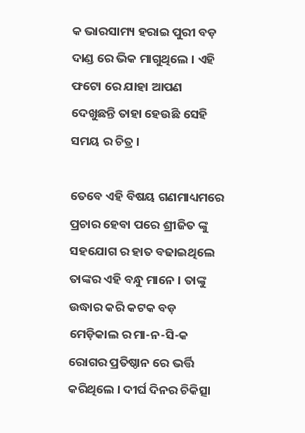କ ଭାରସାମ୍ୟ ହରାଇ ପୁରୀ ବଡ଼ ଦାଣ୍ଡ ରେ ଭିକ ମାଗୁଥିଲେ । ଏହି ଫଟୋ ରେ ଯାହା ଆପଣ ଦେଖୁଛନ୍ତି ତାହା ହେଉଛି ସେହି ସମୟ ର ଚିତ୍ର ।

ତେବେ ଏହି ବିଷୟ ଗଣମାଧ୍ୟମରେ ପ୍ରଚାର ହେବା ପରେ ଶ୍ରୀଜିତ ଙ୍କୁ ସହଯୋଗ ର ହାତ ବଢାଇଥିଲେ ତାଙ୍କର ଏହି ବନ୍ଧୁ ମାନେ । ତାଙ୍କୁ ଉଦ୍ଧାର କରି କଟକ ବଡ଼ ମେଡ଼ିକାଲ ର ମା-ନ-ସି-କ ରୋଗର ପ୍ରତିଷ୍ଠାନ ରେ ଭର୍ତ୍ତି କରିଥିଲେ । ଦୀର୍ଘ ଦିନର ଚିକିତ୍ସା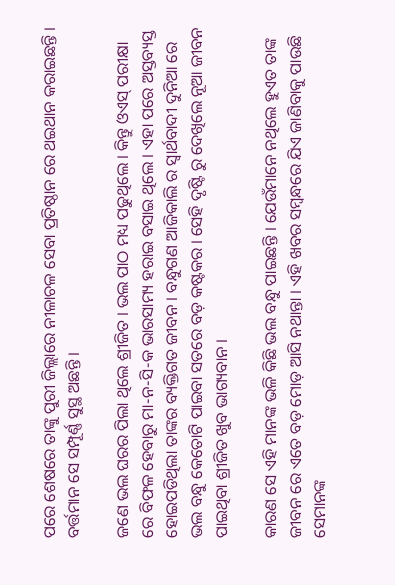ପରେ ଶେଷରେ ତାଙ୍କୁ ପୁରୀ ଜିଲ୍ଲାରେ ନୀଳାଚଳ ସେବା ପ୍ରତିଷ୍ଠାନ ରେ ଥଇଥାନ କରାଇଛନ୍ତି । ବର୍ତ୍ତମାନ ସେ ସମ୍ପୂର୍ଣ୍ଣ ସୁସ୍ଥ ଅଛନ୍ତି ।

ଜଣେ ଭଲ ଘରର ପିଲା ଥିଲେ ଶ୍ରୀଜିତ । ଭଲ ପାଠ ମଧ୍ୟ ପଢୁଥିଲେ । କିନ୍ତୁ ଓଏସ୍ ପରୀକ୍ଷା ରେ ବିଫଳ ହେବାରୁ ମା-ନ-ସି-କ ଭାରସାମ୍ୟ ହରାଇ ବସାଇ ଥିଲେ । ଏହା ପରେ ଅସ୍ତବ୍ୟସ୍ତ ହୋଇପଡିଥିଲା ତାଙ୍କର ବ୍ୟକ୍ତିଗତ ଜୀବନ । ବନ୍ଧୁଗଣ ଆଜିକାଲି ର ସ୍ୱାର୍ଥବାଦୀ ଦୁନିଆ ରେ ଭଲ ବନ୍ଧୁ କେତୋଟି ପାଇବା ସତରେ ବଡ଼ କଷ୍ଟକର । ସେହି ଦୃଷ୍ଟି ରୁ ଦେଖିଲେ ନୂଆ ଜୀବନ ପାଇଥିବା ଶ୍ରୀଜିତ ଖୁବ ଭାଗ୍ୟବାନ ।

କାରଣ ସେ ଏହି ମାନଙ୍କ ଭଳି କିଛି ଭଲ ବନ୍ଧୁ ପାଇଛନ୍ତି । ଯେଉଁମାନେ ନଥିଲେ ହୁଏତ ତାଙ୍କ ଜୀବନ ରେ ଏତେ ବଡ଼ ମୋଡ଼ ଆସି ନଥାନ୍ତା । ଏହି ଖବର ସମ୍ବନ୍ଧରେ ଯିଏ ଜାଣିବାକୁ ପାଉଛି ସେମାନଙ୍କ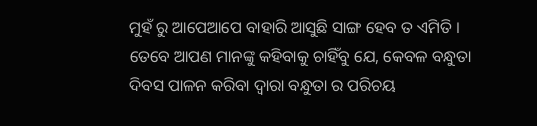ମୁହଁ ରୁ ଆପେଆପେ ବାହାରି ଆସୁଛି ସାଙ୍ଗ ହେବ ତ ଏମିତି । ତେବେ ଆପଣ ମାନଙ୍କୁ କହିବାକୁ ଚାହିଁବୁ ଯେ, କେବଳ ବନ୍ଧୁତା ଦିବସ ପାଳନ କରିବା ଦ୍ୱାରା ବନ୍ଧୁତା ର ପରିଚୟ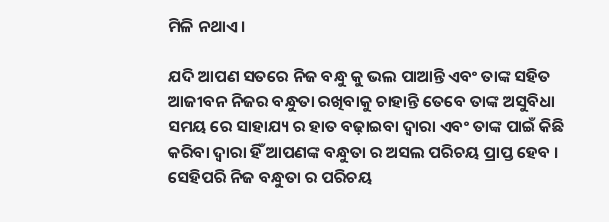ମିଳି ନଥାଏ ।

ଯଦି ଆପଣ ସତରେ ନିଜ ବନ୍ଧୁ କୁ ଭଲ ପାଆନ୍ତି ଏବଂ ତାଙ୍କ ସହିତ ଆଜୀବନ ନିଜର ବନ୍ଧୁତା ରଖିବାକୁ ଚାହାନ୍ତି ତେବେ ତାଙ୍କ ଅସୁବିଧା ସମୟ ରେ ସାହାଯ୍ୟ ର ହାତ ବଢ଼ାଇବା ଦ୍ଵାରା ଏବଂ ତାଙ୍କ ପାଇଁ କିଛି କରିବା ଦ୍ୱାରା ହିଁ ଆପଣଙ୍କ ବନ୍ଧୁତା ର ଅସଲ ପରିଚୟ ପ୍ରାପ୍ତ ହେବ । ସେହିପରି ନିଜ ବନ୍ଧୁତା ର ପରିଚୟ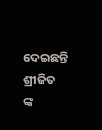ଦେଇଛନ୍ତି ଶ୍ରୀଜିତ ଙ୍କ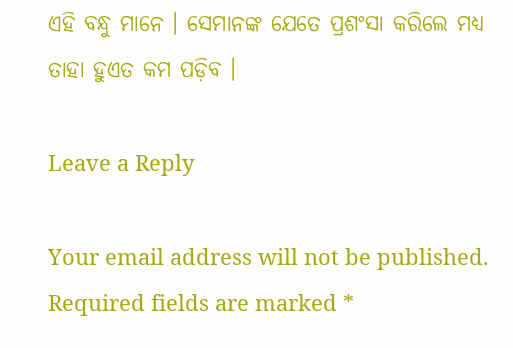ଏହି ବନ୍ଧୁ ମାନେ । ସେମାନଙ୍କ ଯେତେ ପ୍ରଶଂସା କରିଲେ ମଧ୍ୟ ତାହା ହୁଏତ କମ ପଡ଼ିବ ।

Leave a Reply

Your email address will not be published. Required fields are marked *